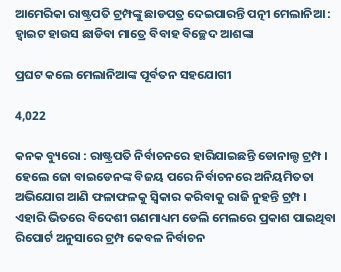ଆମେରିକା ରାଷ୍ଟ୍ରପତି ଟ୍ରମ୍ପଙ୍କୁ ଛାଡପତ୍ର ଦେଇପାରନ୍ତି ପତ୍ନୀ ମେଲାନିଆ : ହ୍ୱାଇଟ ହାଉସ ଛାଡିବା ମାତ୍ରେ ବିବାହ ବିଚ୍ଛେଦ ଆଶଙ୍କା

ପ୍ରଘଟ କଲେ ମେଲାନିଆଙ୍କ ପୂର୍ବତନ ସହଯୋଗୀ

4,022

କନକ ବ୍ୟୁରୋ : ରାଷ୍ଟ୍ରପତି ନିର୍ବାଚନରେ ହାରିଯାଇଛନ୍ତି ଡୋନାଲ୍ଡ ଟ୍ରମ୍ପ । ହେଲେ ଜୋ ବାଇଡେନଙ୍କ ବିଜୟ ପରେ ନିର୍ବାଚନରେ ଅନିୟମିତତା ଅଭିଯୋଗ ଆଣି ଫଳାଫଳକୁ ସ୍ୱିକାର କରିବାକୁ ରାଜି ନୁହନ୍ତି ଟ୍ରମ୍ପ । ଏହାରି ଭିତରେ ବିଦେଶୀ ଗଣମାଧ୍ୟମ ଡେଲି ମେଲରେ ପ୍ରକାଶ ପାଇଥିବା ରିପୋର୍ଟ ଅନୁସାରେ ଟ୍ରମ୍ପ କେବଳ ନିର୍ବାଚନ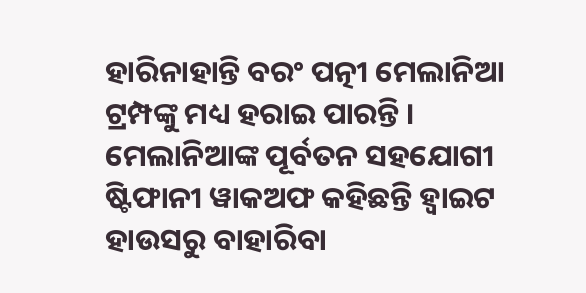ହାରିନାହାନ୍ତି ବରଂ ପତ୍ନୀ ମେଲାନିଆ ଟ୍ରମ୍ପଙ୍କୁ ମଧ୍ୟ ହରାଇ ପାରନ୍ତି । ମେଲାନିଆଙ୍କ ପୂର୍ବତନ ସହଯୋଗୀ ଷ୍ଟିଫାନୀ ୱାକଅଫ କହିଛନ୍ତି ହ୍ୱାଇଟ ହାଉସରୁ ବାହାରିବା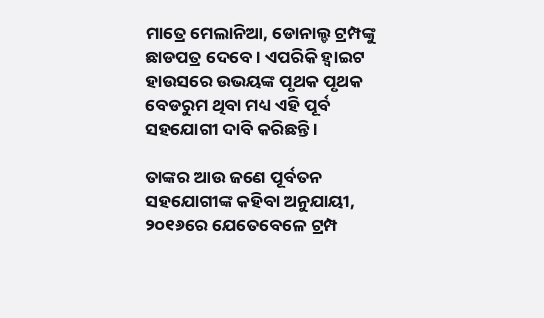ମାତ୍ରେ ମେଲାନିଆ, ଡୋନାଲ୍ଡ ଟ୍ରମ୍ପଙ୍କୁ ଛାଡପତ୍ର ଦେବେ । ଏପରିକି ହ୍ୱାଇଟ ହାଉସରେ ଉଭୟଙ୍କ ପୃଥକ ପୃଥକ ବେଡରୁମ ଥିବା ମଧ୍ୟ ଏହି ପୂର୍ବ ସହଯୋଗୀ ଦାବି କରିଛନ୍ତି ।

ତାଙ୍କର ଆଉ ଜଣେ ପୂର୍ବତନ ସହଯୋଗୀଙ୍କ କହିବା ଅନୁଯାୟୀ, ୨୦୧୬ରେ ଯେତେବେଳେ ଟ୍ରମ୍ପ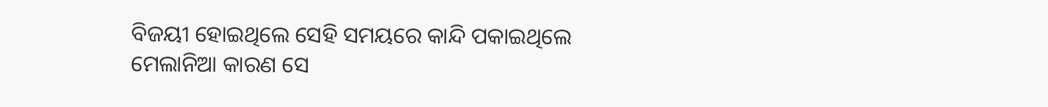ବିଜୟୀ ହୋଇଥିଲେ ସେହି ସମୟରେ କାନ୍ଦି ପକାଇଥିଲେ ମେଲାନିଆ କାରଣ ସେ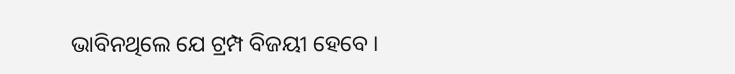ଭାବିନଥିଲେ ଯେ ଟ୍ରମ୍ପ ବିଜୟୀ ହେବେ ।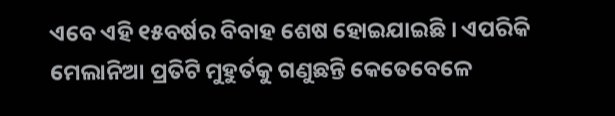ଏବେ ଏହି ୧୫ବର୍ଷର ବିବାହ ଶେଷ ହୋଇଯାଇଛି । ଏପରିକି ମେଲାନିଆ ପ୍ରତିଟି ମୁହୁର୍ତକୁ ଗଣୁଛନ୍ତି କେତେବେଳେ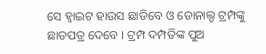ସେ ହ୍ୱାଇଟ ହାଉସ ଛାଡିବେ ଓ ଡୋନାଲ୍ଡ ଟ୍ରମ୍ପଙ୍କୁ ଛାଡପତ୍ର ଦେବେ । ଟ୍ରମ୍ପ ଦମ୍ପତିଙ୍କ ପୁଅ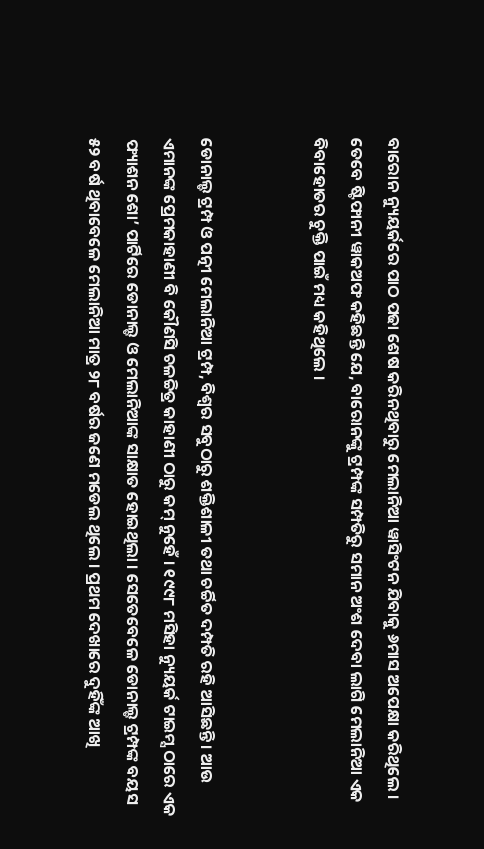ବାରୋନ ନ୍ୟୁୟର୍କରେ ପାଠ ପଢା ଶେଷ କରିନଥିବାରୁ ମେଲାନିଆ ୱାସିଂଟନ ଯିବାକୁ ୬ମାସ ଅପେକ୍ଷା କରିଥିଲେ । ତେବେ ଷ୍ଟିଫାନୀ ୱାକଅଫ କହିଛନ୍ତି ଯେ, ବାରୋନଙ୍କୁ ଟ୍ରମ୍ପଙ୍କ ସମ୍ପତିରୁ ସମାନ ଅଂଶ ଦେବା ଲାଗି ମେଲାନିଆ ଏକ ବିବାହୋତର ଚୁକ୍ତି ପାଇଁ ମଧ୍ୟ କହିଥିଲେ ।


ଡୋନାଲ୍ଡ ଟ୍ରମ୍ପ ଓ ପତ୍ନୀ ମେଲାନିଆ ଟ୍ରମ୍ପ, ବିଶ୍ୱର ସବୁଠାରୁ ଶକ୍ତିଶାଳୀ ତଥା ଚର୍ଚ୍ଚିତ ଦମ୍ପତି ରହି ଆସିଛନ୍ତି । ଆଉ ଏମାନଙ୍କ ପ୍ରେମକାହାଣୀ ବି କୌଣସି ଚଳଚ୍ଚିତ୍ର କାହାଣୀ ଠାରୁ କମ୍ ନୁହେଁ । ୧୯୯୮ ମସିହା ନ୍ୟୁୟର୍କ ଟାଇମ୍ସ ଠାରେ ଏକ ଫ୍ୟାଶନ ଶୋ’ ପାର୍ଟିରେ ଡୋନାଲ୍ଡ ଓ ମେଲାନିଆଙ୍କ ସାକ୍ଷାତ ହୋଇଥିଲା । ସେତେବେଳେ ଡୋନାଲ୍ଡ ଟ୍ରମ୍ପଙ୍କ ବୟସ ୫୨ ବର୍ଷ ଥିବାବେଳେ ମେଲାନିଆ ମାତ୍ର ୨୮ ବର୍ଷର ଜଣେ ମଡେଲ ଥିଲେ । ପ୍ରଥମ ଦେଖାରେ ଦୁହିଁଙ୍କ ଆଖି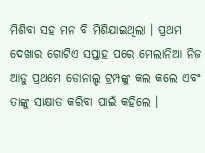ମିଶିବା ସହ ମନ ବି ମିଶିଯାଇଥିଲା । ପ୍ରଥମ ଦେଖାର ଗୋଟିଏ ସପ୍ତାହ ପରେ ମେଲାନିଆ ନିଜ ଆଡୁ ପ୍ରଥମେ ଡୋନାଲ୍ଡ ଟ୍ରମ୍ପଙ୍କୁ କଲ କଲେ ଏବଂ ତାଙ୍କୁ ସାକ୍ଷାତ କରିବା ପାଇଁ କହିଲେ ।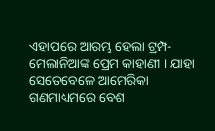ଏହାପରେ ଆରମ୍ଭ ହେଲା ଟ୍ରମ୍ପ-ମେଲାନିଆଙ୍କ ପ୍ରେମ କାହାଣୀ । ଯାହା ସେତେବେଳେ ଆମେରିକା ଗଣମାଧ୍ୟମରେ ବେଶ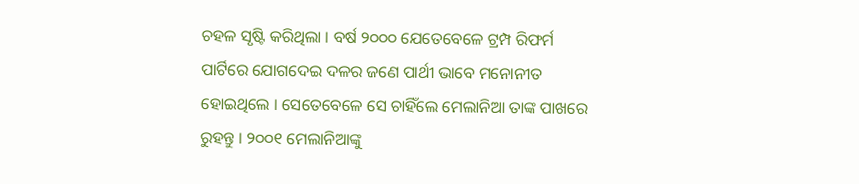ଚହଳ ସୃଷ୍ଟି କରିଥିଲା । ବର୍ଷ ୨୦୦୦ ଯେତେବେଳେ ଟ୍ରମ୍ପ ରିଫର୍ମ ପାର୍ଟିରେ ଯୋଗଦେଇ ଦଳର ଜଣେ ପାର୍ଥୀ ଭାବେ ମନୋନୀତ ହୋଇଥିଲେ । ସେତେବେଳେ ସେ ଚାହିଁଲେ ମେଲାନିଆ ତାଙ୍କ ପାଖରେ ରୁହନ୍ତୁ । ୨୦୦୧ ମେଲାନିଆଙ୍କୁ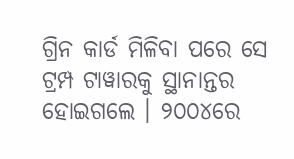ଗ୍ରିନ କାର୍ଡ ମିଳିବା ପରେ ସେ ଟ୍ରମ୍ପ ଟାୱାରକୁ ସ୍ଥାନାନ୍ତର ହୋଇଗଲେ । ୨୦୦୪ରେ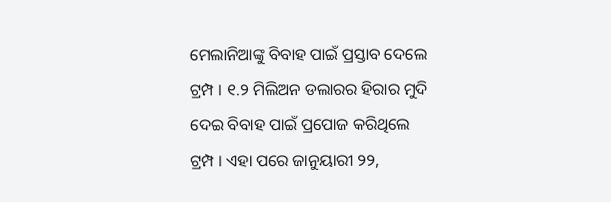ମେଲାନିଆଙ୍କୁ ବିବାହ ପାଇଁ ପ୍ରସ୍ତାବ ଦେଲେ ଟ୍ରମ୍ପ । ୧.୨ ମିଲିଅନ ଡଲାରର ହିରାର ମୁଦି ଦେଇ ବିବାହ ପାଇଁ ପ୍ରପୋଜ କରିଥିଲେ ଟ୍ରମ୍ପ । ଏହା ପରେ ଜାନୁୟାରୀ ୨୨,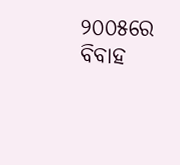୨୦୦୫ରେ ବିବାହ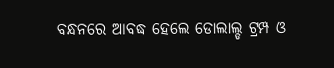ବନ୍ଧନରେ ଆବଦ୍ଧ ହେଲେ ଡୋଲାଲ୍ଡ ଟ୍ରମ୍ପ ଓ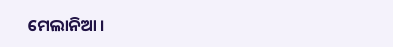ମେଲାନିଆ ।